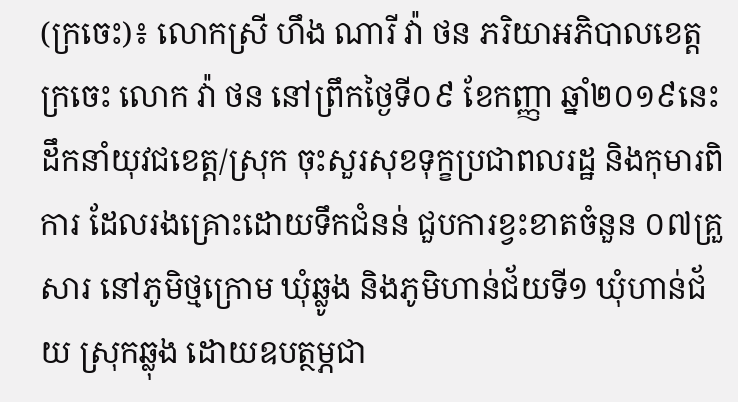(ក្រចេះ)៖ លោកស្រី ហឹង ណារី វ៉ា ថន ភរិយាអភិបាលខេត្តក្រចេះ លោក វ៉ា ថន នៅព្រឹកថ្ងៃទី០៩ ខែកញ្ញា ឆ្នាំ២០១៩នេះ ដឹកនាំយុវជខេត្ត/ស្រុក ចុះសួរសុខទុក្ខប្រជាពលរដ្ឋ និងកុមារពិការ ដែលរងគ្រោះដោយទឹកជំនន់ ជួបការខ្វះខាតចំនួន ០៧គ្រួសារ នៅភូមិថ្មក្រោម ឃុំឆ្លូង និងភូមិហាន់ជ័យទី១ ឃុំហាន់ជ័យ ស្រុកឆ្លុង ដោយឧបត្ថម្ភជា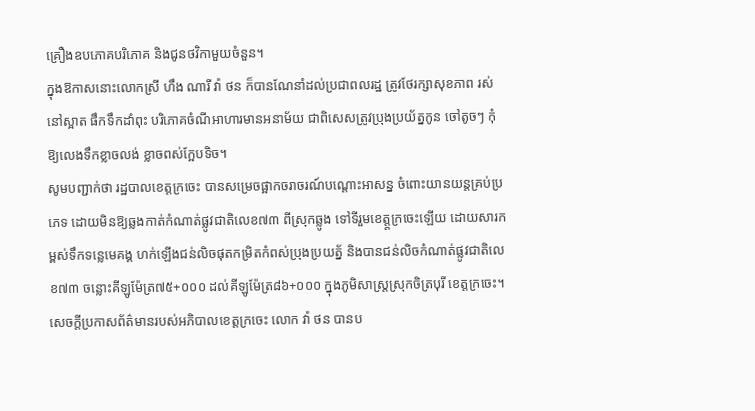គ្រឿងឧបភោគបរិភោគ និងជូនថវិកាមួយចំនួន។
ក្នុងឱកាសនោះលោកស្រី ហឹង ណារី វ៉ា ថន ក៏បានណែនាំដល់ប្រជាពលរដ្ឋ ត្រូវថែរក្សាសុខភាព រស់នៅស្អាត ផឹកទឹកដាំពុះ បរិភោគចំណីអាហារមានអនាម័យ ជាពិសេសត្រូវប្រុងប្រយ័ត្នកូន ចៅតូចៗ កុំឱ្យលេងទឹកខ្លាចលង់ ខ្លាចពស់ក្អែបទិច។
សូមបញ្ជាក់ថា រដ្ឋបាលខេត្តក្រចេះ បានសម្រេចផ្អាកចរាចរណ៍បណ្តោះអាសន្ន ចំពោះយានយន្តគ្រប់ប្រភេទ ដោយមិនឱ្យឆ្លងកាត់កំណាត់ផ្លូវជាតិលេខ៧៣ ពីស្រុកឆ្លូង ទៅទីរួមខេត្ត្តក្រចេះឡើយ ដោយសារកម្ពស់ទឹកទន្លេមេគង្គ ហក់ឡើងជន់លិចផុតកម្រិតកំពស់ប្រុងប្រយត្ន័ និងបានជន់លិចកំណាត់ផ្លូវជាតិលេខ៧៣ ចន្លោះគីឡូម៉ែត្រ៧៥+០០០ ដល់គីឡូម៉ែត្រ៨៦+០០០ ក្នុងភូមិសាស្រ្តស្រុកចិត្របុរី ខេត្តក្រចេះ។
សេចក្តីប្រកាសព័ត៌មានរបស់អភិបាលខេត្តក្រចេះ លោក វ៉ា ថន បានប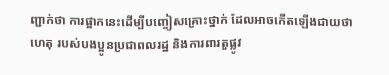ញ្ជាក់ថា ការផ្អាកនេះដើម្បីបញ្ចៀសគ្រោះថ្នាក់ ដែលអាចកើតឡើងជាយថាហេតុ របស់បងប្អូនប្រជាពលរដ្ឋ និងការពារតួផ្លូវ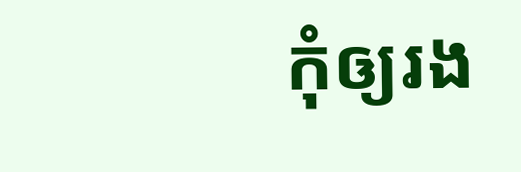កុំឲ្យរង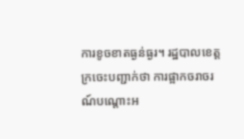ការខូចខាតធ្ងន់ធ្ងរ។ រដ្ឋបាលខេត្តក្រចេះបញ្ជាក់ថា ការផ្អាកចរាចរណ៍បណ្តោះអ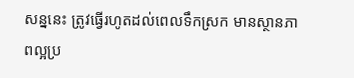សន្ននេះ ត្រូវធ្វើរហូតដល់ពេលទឹកស្រក មានស្ថានភាពល្អប្រ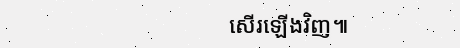សើរឡើងវិញ៕